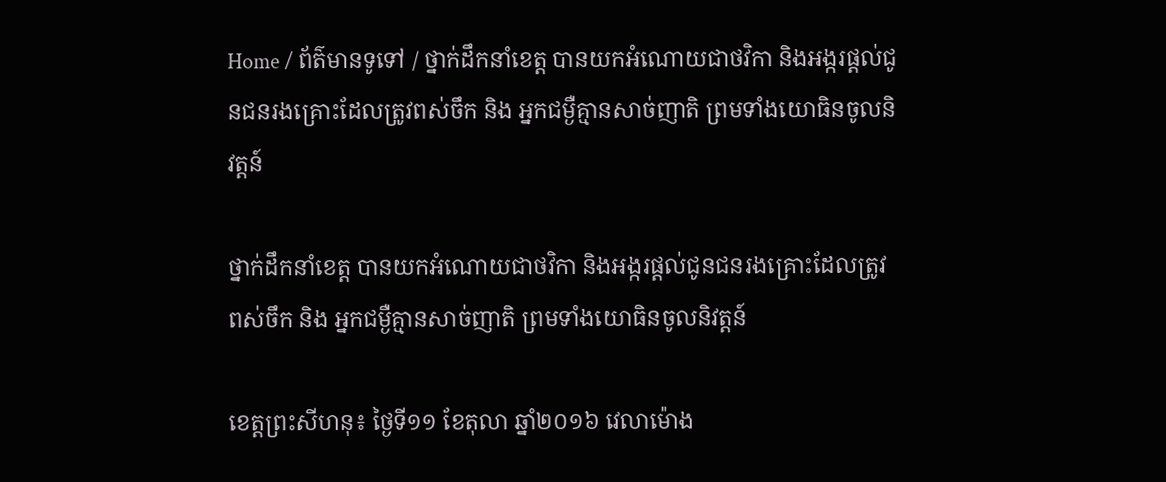Home / ព័ត៌មានទូទៅ / ថ្នាក់ដឹកនាំខេត្ត បានយកអំណោយជាថវិកា និងអង្ករផ្តល់ជូនជនរងគ្រោះដែលត្រូវពស់ចឹក និង អ្នកជម្ងឺគ្មានសាច់ញាតិ ព្រមទាំងយោធិនចូលនិវត្តន៍

ថ្នាក់ដឹកនាំខេត្ត បានយកអំណោយជាថវិកា និងអង្ករផ្តល់ជូនជនរងគ្រោះដែលត្រូវពស់ចឹក និង អ្នកជម្ងឺគ្មានសាច់ញាតិ ព្រមទាំងយោធិនចូលនិវត្តន៍

ខេត្តព្រះសីហនុ៖ ថ្ងៃទី១១ ខែតុលា ឆ្នាំ២០១៦ វេលាម៉ោង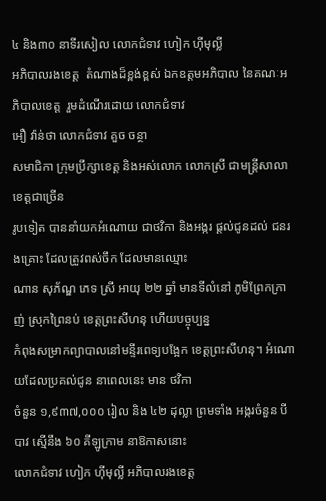៤ និង៣០ នាទីរសៀល លោកជំទាវ ហៀក ហ៊ីមុល្លី
អភិបាលរងខេត្ត  តំណាងដ៏ខ្ពង់ខ្ពស់ ឯកឧត្តមអភិបាល នៃគណៈអភិបាលខេត្ត  រួមដំណើរដោយ លោកជំទាវ
អឿ វ៉ាន់ថា លោកជំទាវ គួច ចន្ថា
សមាជិកា ក្រុមប្រឹក្សាខេត្ត និងអស់លោក លោកស្រី ជាមន្ត្រីសាលាខេត្តជាច្រើន
រូបទៀត បាននាំយកអំណោយ ជាថវិកា និងអង្ករ ផ្តល់ជូនដល់ ជនរងគ្រោះ ដែលត្រូវពស់ចឹក ដែលមានឈ្មោះ
ណាន សុភ័ណ្ឌ ភេទ ស្រី អាយុ ២២ ឆ្នាំ មានទីលំនៅ ភូមិព្រែកក្រាញ់ ស្រុកព្រៃនប់ ខេត្តព្រះសីហនុ ហើយបច្ចុប្បន្ន
កំពុងសម្រាកព្យាបាលនៅមន្ទីរពេទ្យបង្អែក ខេត្តព្រះសីហនុ។ អំណោយដែលប្រគល់ជូន នាពេលនេះ មាន ថវិកា
ចំនួន ១,៩៣៧,០០០ រៀល និង ៤២ ដុល្លា ព្រមទាំង អង្ករចំនួន បីបាវ ស្មើនឹង ៦០ គីឡូក្រាម នាឱកាសនោះ
លោកជំទាវ ហៀក ហ៊ីមុល្លី អភិបាលរងខេត្ត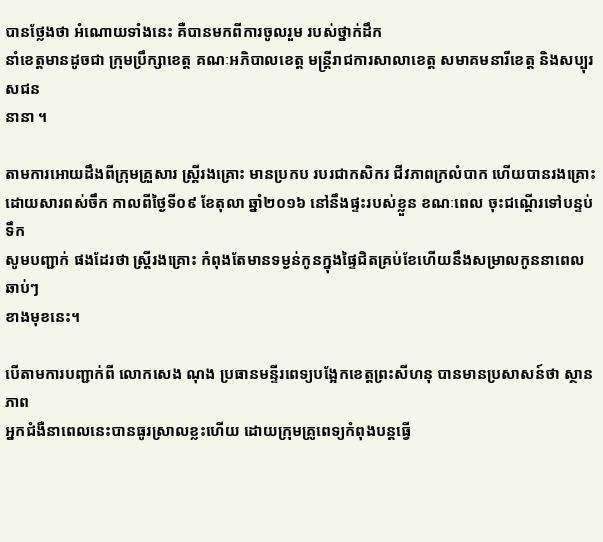បានថ្លែងថា អំណោយទាំងនេះ គឺបានមកពីការចូលរួម របស់ថ្នាក់ដឹក
នាំខេត្តមានដូចជា ក្រុមប្រឹក្សាខេត្ត គណៈអភិបាលខេត្ត មន្រ្តីរាជការសាលាខេត្ត សមាគមនារីខេត្ត និងសប្បុរសជន
នានា ។

តាមការអោយដឹងពីក្រុមគ្រួសារ ស្រ្តីរងគ្រោះ មានប្រកប របរជាកសិករ ជីវភាពក្រលំបាក ហើយបានរងគ្រោះ
ដោយសារពស់ចឹក កាលពីថ្ងៃទី០៩ ខែតុលា ឆ្នាំ២០១៦ នៅនឹងផ្ទះរបស់ខ្លួន ខណៈពេល ចុះជណ្តើរទៅបន្ទប់ទឹក
សូមបញ្ជាក់ ផងដែរថា ស្រ្តីរងគ្រោះ កំពុងតែមានទម្ងន់កូនក្នុងផ្ទៃជិតគ្រប់ខែហើយនឹងសម្រាលកូននាពេលឆាប់ៗ
ខាងមុខនេះ។

បើតាមការបញ្ជាក់ពី លោកសេង ណុង ប្រធានមន្ទីរពេទ្យបង្អែកខេត្តព្រះសីហនុ បានមានប្រសាសន៍ថា ស្ថានភាព
អ្នកជំងឺនាពេលនេះបានធូរស្រាលខ្លះហើយ ដោយក្រុមគ្រូពេទ្យកំពុងបន្តធ្វើ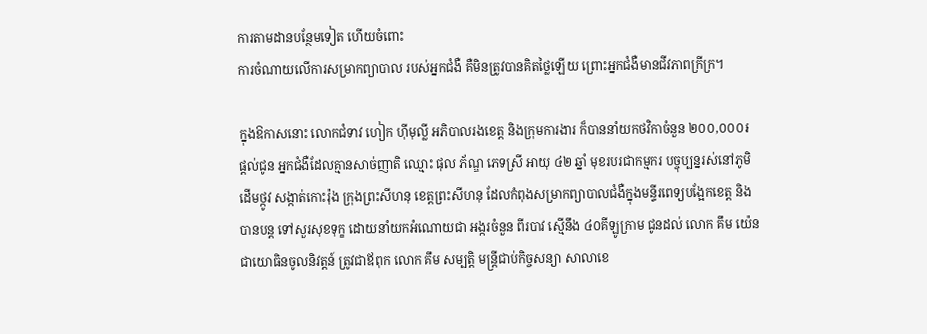ការតាមដានបន្ថែមទៀត ហើយចំពោះ
ការចំណាយលើការសម្រាកព្យាបាល របស់អ្នកជំងឺ គឺមិនត្រូវបានគិតថ្លៃឡើយ ព្រោះអ្នកជំងឺមានជីវភាពក្រីក្រ។

ក្នុងឱកាសនោះ លោកជំទាវ ហៀក ហ៊ីមុល្លី អភិបាលរងខេត្ត និងក្រុមការងារ ក៏បាននាំយកថវិកាចំនួន ២០០,០០០៛
ផ្តល់ជូន អ្នកជំងឺដែលគ្មានសាច់ញាតិ ឈ្មោះ ផុល ភ័ណ្ឌ ភេទស្រី អាយុ ៤២ ឆ្នាំ មុខរបរជាកម្មករ បច្ចុប្បន្នរស់នៅភូមិ
ដើមថ្កូវ សង្កាត់កោះរ៉ុង ក្រុងព្រះសីហនុ ខេត្តព្រះសីហនុ ដែលកំពុងសម្រាកព្យាបាលជំងឺក្នុងមន្ទីរពេទ្យបង្អែកខេត្ត និង
បានបន្ត ទៅសួរសុខទុក្ខ ដោយនាំយកអំណោយជា អង្ករចំនួន ពីរបាវ ស្មើនឹង ៤០គីឡូក្រាម ជូនដល់ លោក គឹម យ៉េន
ជាយោធិនចូលនិវត្តន៍ ត្រូវជាឪពុក លោក គឹម សម្បត្តិ មន្ត្រីជាប់កិច្ចសន្យា សាលាខេ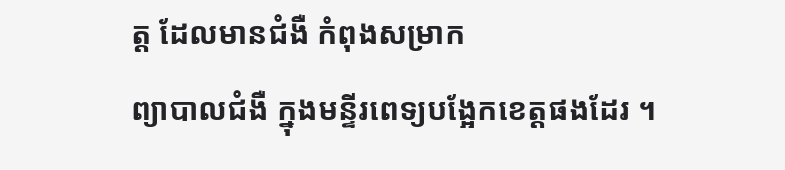ត្ត ដែលមានជំងឺ កំពុងសម្រាក
ព្យាបាលជំងឺ ក្នុងមន្ទីរពេទ្យបង្អែកខេត្តផងដែរ ។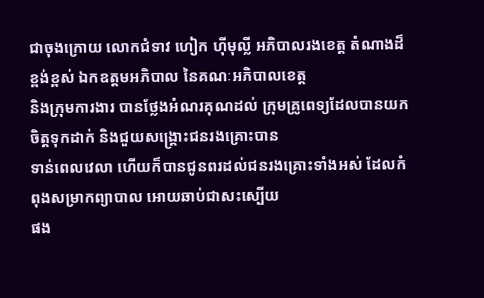ជាចុងក្រោយ លោកជំទាវ ហៀក ហ៊ីមុល្លី អភិបាលរងខេត្ត តំណាងដ៏ខ្ពង់ខ្ពស់ ឯកឧត្តមអភិបាល នៃគណៈអភិបាលខេត្ត
និងក្រុមការងារ បានថ្លែងអំណរគុណដល់ ក្រុមគ្រូពេទ្យដែលបានយកចិត្តទុកដាក់ និងជួយសង្រ្គោះជនរងគ្រោះបាន
ទាន់ពេលវេលា ហើយក៏បានជូនពរដល់ជនរងគ្រោះទាំងអស់ ដែលកំពុងសម្រាកព្យាបាល អោយឆាប់ជាសះស្បើយ
ផង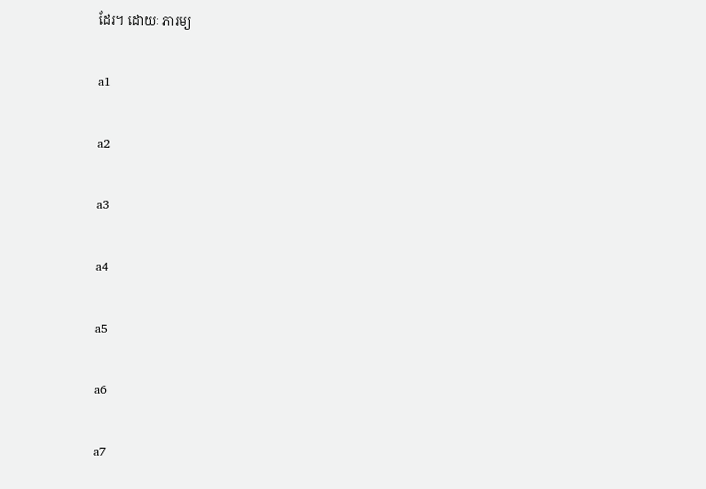ដែរ។ ដោយៈ ភារម្យ

a1

a2

a3

a4

a5

a6

a7